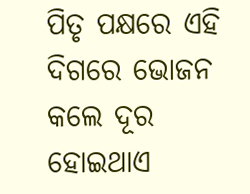ପିତୃ ପକ୍ଷରେ ଏହି ଦିଗରେ ଭୋଜନ କଲେ ଦୂର ହୋଇଥାଏ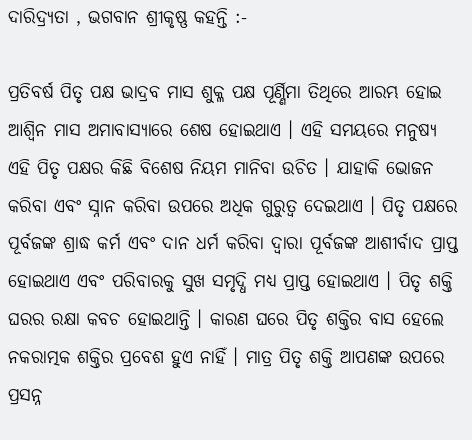ଦାରିଦ୍ର୍ୟତା , ଭଗବାନ ଶ୍ରୀକୃଷ୍ଣ କହନ୍ତି :-

ପ୍ରତିବର୍ଷ ପିତୃ ପକ୍ଷ ଭାଦ୍ରବ ମାସ ଶୁକ୍ଳ ପକ୍ଷ ପୂର୍ଣ୍ଣିମା ତିଥିରେ ଆରମ୍ଭ ହୋଇ ଆଶ୍ୱିନ ମାସ ଅମାବାସ୍ୟାରେ ଶେଷ ହୋଇଥାଏ । ଏହି ସମୟରେ ମନୁଷ୍ୟ ଏହି ପିତୃ ପକ୍ଷର କିଛି ବିଶେଷ ନିୟମ ମାନିବା ଉଚିତ । ଯାହାକି ଭୋଜନ କରିବା ଏବଂ ସ୍ନାନ କରିବା ଉପରେ ଅଧିକ ଗୁରୁତ୍ୱ ଦେଇଥାଏ । ପିତୃ ପକ୍ଷରେ ପୂର୍ବଜଙ୍କ ଶ୍ରାଦ୍ଧ କର୍ମ ଏବଂ ଦାନ ଧର୍ମ କରିବା ଦ୍ୱାରା ପୂର୍ବଜଙ୍କ ଆଶୀର୍ବାଦ ପ୍ରାପ୍ତ ହୋଇଥାଏ ଏବଂ ପରିବାରକୁ ସୁଖ ସମୃଦ୍ଧି ମଧ୍ୟ ପ୍ରାପ୍ତ ହୋଇଥାଏ । ପିତୃ ଶକ୍ତି ଘରର ରକ୍ଷା କବଚ ହୋଇଥାନ୍ତି । କାରଣ ଘରେ ପିତୃ ଶକ୍ତିର ବାସ ହେଲେ ନକରାତ୍ମକ ଶକ୍ତିର ପ୍ରବେଶ ହୁଏ ନାହିଁ । ମାତ୍ର ପିତୃ ଶକ୍ତି ଆପଣଙ୍କ ଉପରେ ପ୍ରସନ୍ନ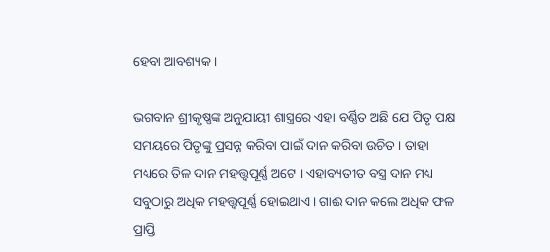ହେବା ଆବଶ୍ୟକ ।

ଭଗବାନ ଶ୍ରୀକୃଷ୍ଣଙ୍କ ଅନୁଯାୟୀ ଶାସ୍ତ୍ରରେ ଏହା ବର୍ଣ୍ଣିତ ଅଛି ଯେ ପିତୃ ପକ୍ଷ ସମୟରେ ପିତୃଙ୍କୁ ପ୍ରସନ୍ନ କରିବା ପାଇଁ ଦାନ କରିବା ଉଚିତ । ତାହା ମଧ୍ୟରେ ତିଳ ଦାନ ମହତ୍ତ୍ୱପୂର୍ଣ୍ଣ ଅଟେ । ଏହାବ୍ୟତୀତ ବସ୍ତ୍ର ଦାନ ମଧ୍ୟ ସବୁଠାରୁ ଅଧିକ ମହତ୍ତ୍ୱପୂର୍ଣ୍ଣ ହୋଇଥାଏ । ଗାଈ ଦାନ କଲେ ଅଧିକ ଫଳ ପ୍ରାପ୍ତି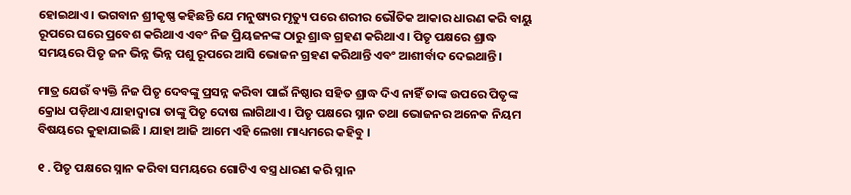ହୋଇଥାଏ । ଭଗବାନ ଶ୍ରୀକୃଷ୍ଣ କହିଛନ୍ତି ଯେ ମନୁଷ୍ୟର ମୃତ୍ୟୁ ପରେ ଶରୀର ଭୌତିକ ଆକାର ଧାରଣ କରି ବାୟୁ ରୂପରେ ଘରେ ପ୍ରବେଶ କରିଥାଏ ଏବଂ ନିଜ ପ୍ରିୟଜନଙ୍କ ଠାରୁ ଶ୍ରାଦ୍ଧ ଗ୍ରହଣ କରିଥାଏ । ପିତୃ ପକ୍ଷରେ ଶ୍ରାଦ୍ଧ ସମୟରେ ପିତୃ ଜନ ଭିନ୍ନ ଭିନ୍ନ ପଶୁ ରୂପରେ ଆସି ଭୋଜନ ଗ୍ରହଣ କରିଥାନ୍ତି ଏବଂ ଆଶୀର୍ବାଦ ଦେଇଥାନ୍ତି ।

ମାତ୍ର ଯେଉଁ ବ୍ୟକ୍ତି ନିଜ ପିତୃ ଦେବଙ୍କୁ ପ୍ରସନ୍ନ କରିବା ପାଇଁ ନିଷ୍ଠାର ସହିତ ଶ୍ରାଦ୍ଧ ଦିଏ ନାହିଁ ତାଙ୍କ ଉପରେ ପିତୃଙ୍କ କ୍ରୋଧ ପଡ଼ିଥାଏ ଯାହାଦ୍ୱାରା ତାଙ୍କୁ ପିତୃ ଦୋଷ ଲାଗିଥାଏ । ପିତୃ ପକ୍ଷରେ ସ୍ନାନ ତଥା ଭୋଜନର ଅନେକ ନିୟମ ବିଷୟରେ କୁହାଯାଇଛି । ଯାହା ଆଜି ଆମେ ଏହି ଲେଖା ମାଧ୍ୟମରେ କହିବୁ ।

୧ . ପିତୃ ପକ୍ଷରେ ସ୍ନାନ କରିବା ସମୟରେ ଗୋଟିଏ ବସ୍ତ୍ର ଧାରଣ କରି ସ୍ନାନ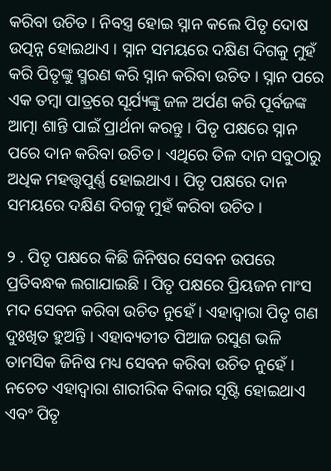କରିବା ଉଚିତ । ନିବସ୍ତ୍ର ହୋଇ ସ୍ନାନ କଲେ ପିତୃ ଦୋଷ ଉତ୍ପନ୍ନ ହୋଇଥାଏ । ସ୍ନାନ ସମୟରେ ଦକ୍ଷିଣ ଦିଗକୁ ମୁହଁ କରି ପିତୃଙ୍କୁ ସ୍ମରଣ କରି ସ୍ନାନ କରିବା ଉଚିତ । ସ୍ନାନ ପରେ ଏକ ତମ୍ବା ପାତ୍ରରେ ସୂର୍ଯ୍ୟଙ୍କୁ ଜଳ ଅର୍ପଣ କରି ପୂର୍ବଜଙ୍କ ଆତ୍ମା ଶାନ୍ତି ପାଇଁ ପ୍ରାର୍ଥନା କରନ୍ତୁ । ପିତୃ ପକ୍ଷରେ ସ୍ନାନ ପରେ ଦାନ କରିବା ଉଚିତ । ଏଥିରେ ତିଳ ଦାନ ସବୁଠାରୁ ଅଧିକ ମହତ୍ତ୍ୱପୁର୍ଣ୍ଣ ହୋଇଥାଏ । ପିତୃ ପକ୍ଷରେ ଦାନ ସମୟରେ ଦକ୍ଷିଣ ଦିଗକୁ ମୁହଁ କରିବା ଉଚିତ ।

୨ . ପିତୃ ପକ୍ଷରେ କିଛି ଜିନିଷର ସେବନ ଉପରେ ପ୍ରତିବନ୍ଧକ ଲଗାଯାଇଛି । ପିତୃ ପକ୍ଷରେ ପ୍ରିୟଜନ ମାଂସ ମଦ ସେବନ କରିବା ଉଚିତ ନୁହେଁ । ଏହାଦ୍ବାରା ପିତୃ ଗଣ ଦୁଃଖିତ ହୁଅନ୍ତି । ଏହାବ୍ୟତୀତ ପିଆଜ ରସୁଣ ଭଳି ତାମସିକ ଜିନିଷ ମଧ୍ୟ ସେବନ କରିବା ଉଚିତ ନୁହେଁ । ନଚେତ ଏହାଦ୍ୱାରା ଶାରୀରିକ ବିକାର ସୃଷ୍ଟି ହୋଇଥାଏ ଏବଂ ପିତୃ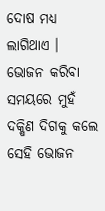ଦୋଷ ମଧ୍ୟ ଲାଗିଥାଏ । ଭୋଜନ କରିବା ସମୟରେ ମୁହଁ ଦକ୍ଷିଣ ଦିଗକୁ କଲେ ସେହି ଭୋଜନ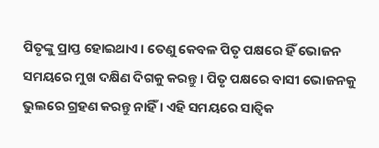ପିତୃଙ୍କୁ ପ୍ରାପ୍ତ ହୋଇଥାଏ । ତେଣୁ କେବଳ ପିତୃ ପକ୍ଷରେ ହିଁ ଭୋଜନ ସମୟରେ ମୁଖ ଦକ୍ଷିଣ ଦିଗକୁ କରନ୍ତୁ । ପିତୃ ପକ୍ଷରେ ବାସୀ ଭୋଜନକୁ ଭୁଲରେ ଗ୍ରହଣ କରନ୍ତୁ ନାହିଁ । ଏହି ସମୟରେ ସାତ୍ଵିକ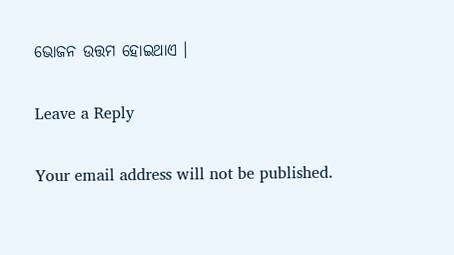ଭୋଜନ ଉତ୍ତମ ହୋଇଥାଏ ।

Leave a Reply

Your email address will not be published.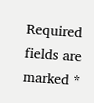Required fields are marked *